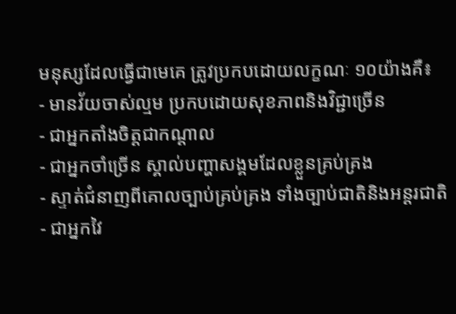មនុស្សដែលធ្វើជាមេគេ ត្រូវប្រកបដោយលក្ខណៈ ១០យ៉ាងគឺ៖
- មានវ័យចាស់ល្មម ប្រកបដោយសុខភាពនិងវិជ្ជាច្រើន
- ជាអ្នកតាំងចិត្តជាកណ្តាល
- ជាអ្នកចាំច្រើន ស្គាល់បញ្ហាសង្គមដែលខ្លួនគ្រប់គ្រង
- ស្ទាត់ជំនាញពីគោលច្បាប់គ្រប់គ្រង ទាំងច្បាប់ជាតិនិងអន្តរជាតិ
- ជាអ្នកវៃ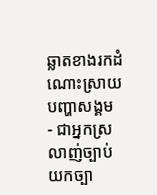ឆ្លាតខាងរកដំណោះស្រាយបញ្ហាសង្គម
- ជាអ្នកស្រលាញ់ច្បាប់ យកច្បា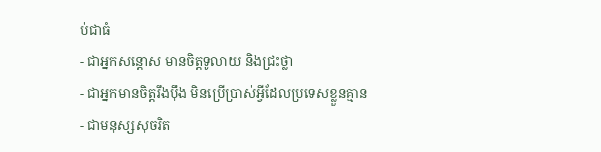ប់ជាធំ
- ជាអ្នកសន្តោស មានចិត្តទូលាយ និងជ្រះថ្លា
- ជាអ្នកមានចិត្តរឹងប៉ឹង មិនប្រើប្រាស់អ្វីដែលប្រទេសខ្លួនគ្មាន
- ជាមនុស្សសុចរិត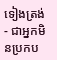ទៀងត្រង់
- ជាអ្នកមិនប្រកប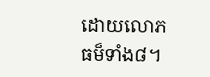ដោយលោភធម៏ទាំង៨។